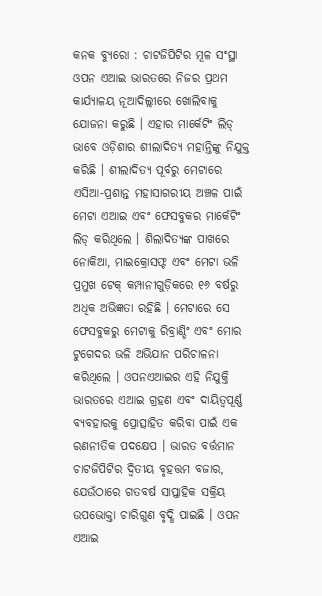କନକ ବ୍ୟୁରୋ : ଚାଟଜିପିଟିର ମୂଳ ସଂସ୍ଥା ଓପନ ଏଆଇ ଭାରତରେ ନିଜର ପ୍ରଥମ କାର୍ଯ୍ୟାଳୟ ନୂଆଦିଲ୍ଲୀରେ ଖୋଲିବାକୁ ଯୋଜନା କରୁଛି । ଏହାର ମାର୍କେଟିଂ ଲିଡ୍ ଭାବେ ଓଡ଼ିଶାର ଶୀଲାଦିତ୍ୟ ମହାନ୍ତିଙ୍କୁ ନିଯୁକ୍ତ କରିଛି । ଶୀଲାଦିତ୍ୟ ପୂର୍ବରୁ ମେଟାରେ ଏସିଆ-ପ୍ରଶାନ୍ତ ମହାସାଗରୀୟ ଅଞ୍ଚଳ ପାଇଁ ମେଟା ଏଆଇ ଏବଂ ଫେସବୁକର ମାର୍କେଟିଂ ଲିଡ୍ କରିଥିଲେ । ଶିଲାଦିତ୍ୟଙ୍କ ପାଖରେ ନୋକିଆ, ମାଇକ୍ରୋସଫ୍ଟ ଏବଂ ମେଟା ଭଳି ପ୍ରମୁଖ ଟେକ୍ କମ୍ପାନୀଗୁଡ଼ିକରେ ୧୬ ବର୍ଷରୁ ଅଧିକ ଅଭିଜ୍ଞତା ରହିଛି । ମେଟାରେ ସେ ଫେସବୁକରୁ ମେଟାକୁ ରିବ୍ରାଣ୍ଡିଂ ଏବଂ ମୋର ଟୁଗେଦର ଭଳି ଅଭିଯାନ ପରିଚାଳନା କରିଥିଲେ । ଓପନଏଆଇର ଏହି ନିଯୁକ୍ତି ଭାରତରେ ଏଆଇ ଗ୍ରହଣ ଏବଂ ଦାୟିତ୍ୱପୂର୍ଣ୍ଣ ବ୍ୟବହାରକୁ ପ୍ରୋତ୍ସାହିତ କରିବା ପାଇଁ ଏକ ରଣନୀତିକ ପଦକ୍ଷେପ । ଭାରତ ବର୍ତ୍ତମାନ ଚାଟଜିପିଟିର ଦ୍ୱିତୀୟ ବୃହତ୍ତମ ବଜାର, ଯେଉଁଠାରେ ଗତବର୍ଷ ସାପ୍ତାହିକ ସକ୍ରିୟ ଉପଭୋକ୍ତା ଚାରିଗୁଣ ବୃଦ୍ଧି ପାଇଛି । ଓପନ ଏଆଇ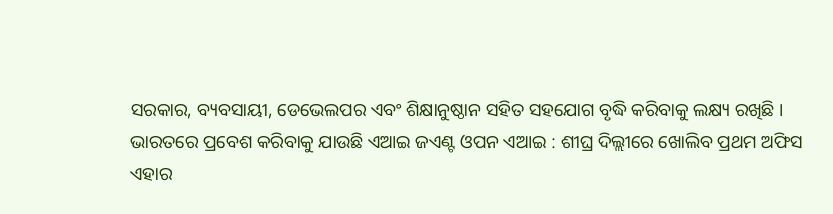ସରକାର, ବ୍ୟବସାୟୀ, ଡେଭେଲପର ଏବଂ ଶିକ୍ଷାନୁଷ୍ଠାନ ସହିତ ସହଯୋଗ ବୃଦ୍ଧି କରିବାକୁ ଲକ୍ଷ୍ୟ ରଖିଛି ।
ଭାରତରେ ପ୍ରବେଶ କରିବାକୁ ଯାଉଛି ଏଆଇ ଜଏଣ୍ଟ ଓପନ ଏଆଇ : ଶୀଘ୍ର ଦିଲ୍ଲୀରେ ଖୋଲିବ ପ୍ରଥମ ଅଫିସ
ଏହାର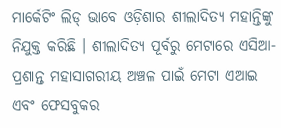ମାର୍କେଟିଂ ଲିଡ୍ ଭାବେ ଓଡ଼ିଶାର ଶୀଲାଦିତ୍ୟ ମହାନ୍ତିଙ୍କୁ ନିଯୁକ୍ତ କରିଛି । ଶୀଲାଦିତ୍ୟ ପୂର୍ବରୁ ମେଟାରେ ଏସିଆ-ପ୍ରଶାନ୍ତ ମହାସାଗରୀୟ ଅଞ୍ଚଳ ପାଇଁ ମେଟା ଏଆଇ ଏବଂ ଫେସବୁକର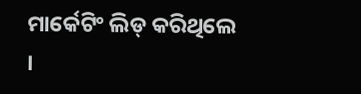ମାର୍କେଟିଂ ଲିଡ୍ କରିଥିଲେ ।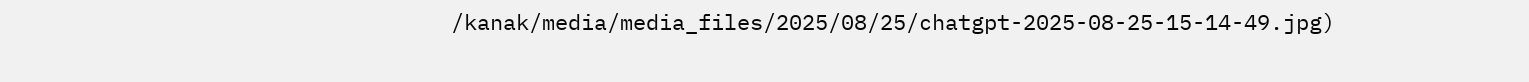/kanak/media/media_files/2025/08/25/chatgpt-2025-08-25-15-14-49.jpg)